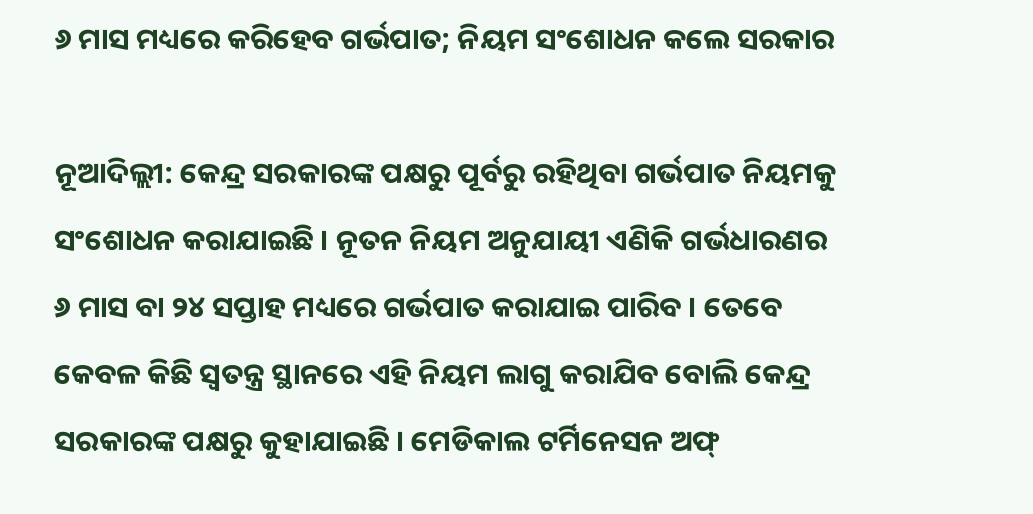୬ ମାସ ମଧ୍ୟରେ କରିହେବ ଗର୍ଭପାତ; ନିୟମ ସଂଶୋଧନ କଲେ ସରକାର

ନୂଆଦିଲ୍ଲୀ: କେନ୍ଦ୍ର ସରକାରଙ୍କ ପକ୍ଷରୁ ପୂର୍ବରୁ ରହିଥିବା ଗର୍ଭପାତ ନିୟମକୁ ସଂଶୋଧନ କରାଯାଇଛି । ନୂତନ ନିୟମ ଅନୁଯାୟୀ ଏଣିକି ଗର୍ଭଧାରଣର ୬ ମାସ ବା ୨୪ ସପ୍ତାହ ମଧ୍ୟରେ ଗର୍ଭପାତ କରାଯାଇ ପାରିବ । ତେବେ କେବଳ କିଛି ସ୍ୱତନ୍ତ୍ର ସ୍ଥାନରେ ଏହି ନିୟମ ଲାଗୁ କରାଯିବ ବୋଲି କେନ୍ଦ୍ର ସରକାରଙ୍କ ପକ୍ଷରୁ କୁହାଯାଇଛି । ମେଡିକାଲ ଟର୍ମିନେସନ ଅଫ୍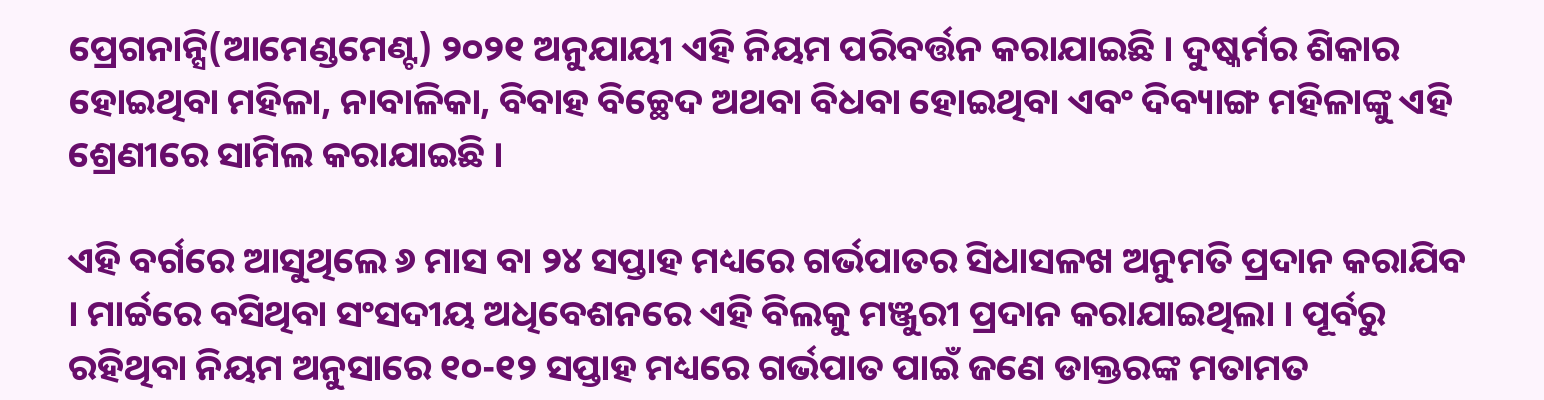ପ୍ରେଗନାନ୍ସି(ଆମେଣ୍ଡମେଣ୍ଟ) ୨୦୨୧ ଅନୁଯାୟୀ ଏହି ନିୟମ ପରିବର୍ତ୍ତନ କରାଯାଇଛି । ଦୁଷ୍କର୍ମର ଶିକାର ହୋଇଥିବା ମହିଳା, ନାବାଳିକା, ବିବାହ ବିଚ୍ଛେଦ ଅଥବା ବିଧବା ହୋଇଥିବା ଏବଂ ଦିବ୍ୟାଙ୍ଗ ମହିଳାଙ୍କୁ ଏହି ଶ୍ରେଣୀରେ ସାମିଲ କରାଯାଇଛି ।

ଏହି ବର୍ଗରେ ଆସୁଥିଲେ ୬ ମାସ ବା ୨୪ ସପ୍ତାହ ମଧ୍ୟରେ ଗର୍ଭପାତର ସିଧାସଳଖ ଅନୁମତି ପ୍ରଦାନ କରାଯିବ । ମାର୍ଚ୍ଚରେ ବସିଥିବା ସଂସଦୀୟ ଅଧିବେଶନରେ ଏହି ବିଲକୁ ମଞ୍ଜୁରୀ ପ୍ରଦାନ କରାଯାଇଥିଲା । ପୂର୍ବରୁ ରହିଥିବା ନିୟମ ଅନୁସାରେ ୧୦-୧୨ ସପ୍ତାହ ମଧ୍ୟରେ ଗର୍ଭପାତ ପାଇଁ ଜଣେ ଡାକ୍ତରଙ୍କ ମତାମତ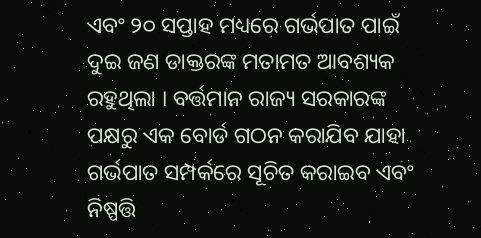ଏବଂ ୨୦ ସପ୍ତାହ ମଧ୍ୟରେ ଗର୍ଭପାତ ପାଇଁ ଦୁଇ ଜଣ ଡାକ୍ତରଙ୍କ ମତାମତ ଆବଶ୍ୟକ ରହୁଥିଲା । ବର୍ତ୍ତମାନ ରାଜ୍ୟ ସରକାରଙ୍କ ପକ୍ଷରୁ ଏକ ବୋର୍ଡ ଗଠନ କରାଯିବ ଯାହା ଗର୍ଭପାତ ସମ୍ପର୍କରେ ସୂଚିତ କରାଇବ ଏବଂ ନିଷ୍ପତ୍ତି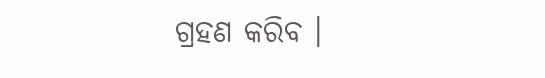ଗ୍ରହଣ କରିବ ।